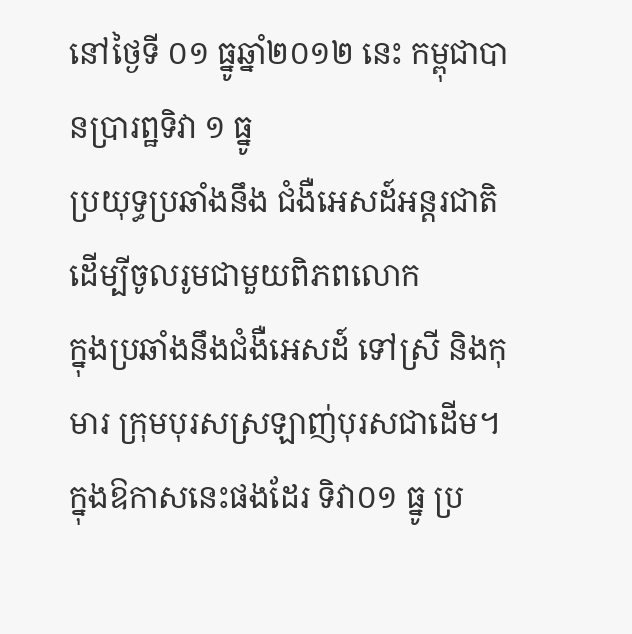នៅថ្ងៃទី ០១ ធ្នូឆ្នាំ២០១២ នេះ កម្ពុជាបានប្រារព្ឋទិវា ១ ធ្នូ
ប្រយុទ្ធប្រឆាំងនឹង ជំងឺអេសដ៍អន្តរជាតិ ដើម្បីចូលរូមជាមួយពិភពលោក
ក្នុងប្រឆាំងនឹងជំងឺអេសដ៍ ទៅស្រី និងកុមារ ក្រុមបុរសស្រឡាញ់បុរសជាដើម។
ក្នុងឱកាសនេះផងដែរ ទិវា០១ ធ្នូ ប្រ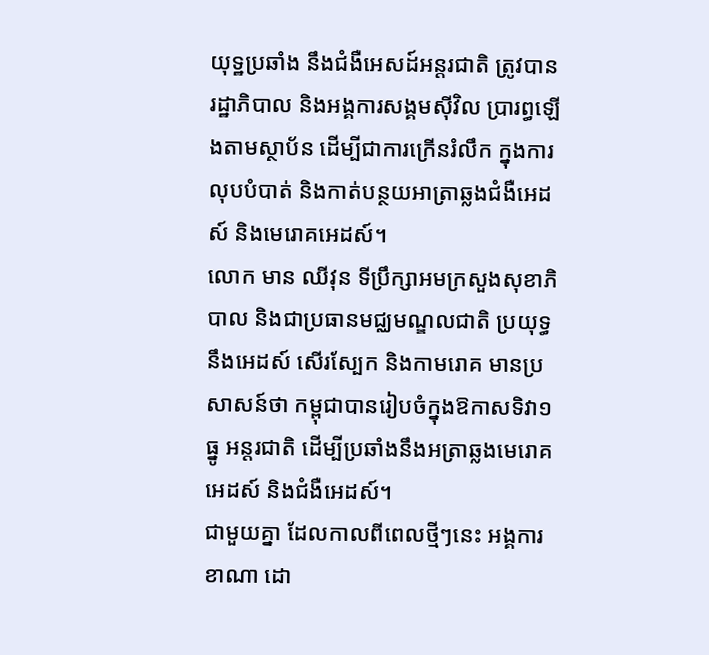យុទ្ឋប្រឆាំង នឹងជំងឺអេសដ៍អន្តរជាតិ ត្រូវបានរដ្ឋាភិបាល និងអង្គការសង្គមស៊ីវិល ប្រារព្ធឡើងតាមស្ថាប័ន ដើម្បីជាការក្រើនរំលឹក ក្នុងការលុបបំបាត់ និងកាត់បន្ថយអាត្រាឆ្លងជំងឺអេដស៍ និងមេរោគអេដស៍។
លោក មាន ឈីវុន ទីប្រឹក្សាអមក្រសួងសុខាភិបាល និងជាប្រធានមជ្ឈមណ្ឌលជាតិ ប្រយុទ្ធនឹងអេដស៍ សើរស្បែក និងកាមរោគ មានប្រសាសន៍ថា កម្ពុជាបានរៀបចំក្នុងឱកាសទិវា១ ធ្នូ អន្តរជាតិ ដើម្បីប្រឆាំងនឹងអត្រាឆ្លងមេរោគអេដស៍ និងជំងឺអេដស៍។
ជាមួយគ្នា ដែលកាលពីពេលថ្មីៗនេះ អង្គការខាណា ដោ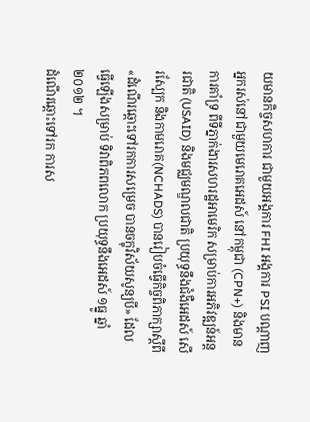យមានកិច្ចសហការ ជាមួយអង្គការ FHI អង្គការ PSI បណ្តាញអ្នករស់នៅជាមួយមេរោគអេដស៍ នៅកម្ពុជា (CPN+) និងមានការគាំទ្រ ពីទីភ្នាក់ងារសហរដ្ឋអាមេរិក សម្រាប់ការអភិវឌ្ឍន៍អន្តរជាតិ (USAID) និងមជ្ឈមណ្ឌលជាតិ ប្រយុទ្ធនឹងជំងឺអេដស៍ សើរស្បែក និងកាមរោគ(NCHADS) បានរៀបចំធ្វើកិច្ចពិភាក្សាស្តីពី «ដំណើរឆ្ពោះទៅរកការសម្រេច បានចក្ខុវិស័យសូន្យបី» ដែលធ្វើឡើងសម្រាប់ ទិវាពិភពលោក ប្រយុទ្ធនឹងអេដស៍ ១ធ្នូ ឆ្នាំ២០១២ ។
ដំណើរឆ្ពោះទៅរក ការស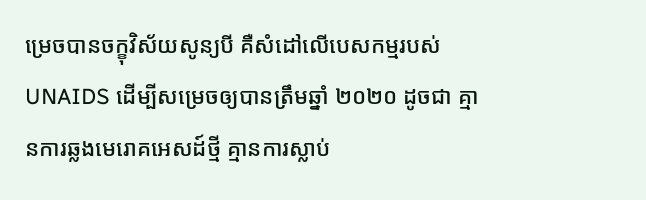ម្រេចបានចក្ខុវិស័យសូន្យបី គឺសំដៅលើបេសកម្មរបស់ UNAIDS ដើម្បីសម្រេចឲ្យបានត្រឹមឆ្នាំ ២០២០ ដូចជា គ្មានការឆ្លងមេរោគអេសដ៍ថ្មី គ្មានការស្លាប់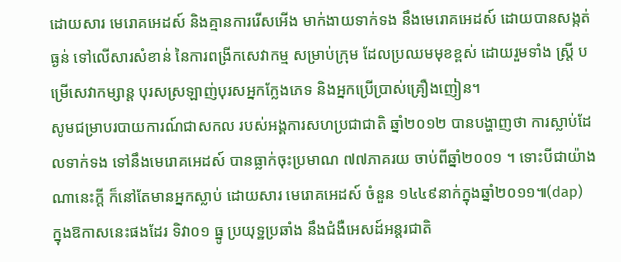ដោយសារ មេរោគអេដស៍ និងគ្មានការរើសអើង មាក់ងាយទាក់ទង នឹងមេរោគអេដស៍ ដោយបានសង្កត់ធ្ងន់ ទៅលើសារសំខាន់ នៃការពង្រីកសេវាកម្ម សម្រាប់ក្រុម ដែលប្រឈមមុខខ្ពស់ ដោយរួមទាំង ស្រ្តី បម្រើសេវាកម្សាន្ត បុរសស្រឡាញ់បុរសអ្នកក្លែងភេទ និងអ្នកប្រើប្រាស់គ្រឿងញៀន។
សូមជម្រាបរបាយការណ៍ជាសកល របស់អង្គការសហប្រជាជាតិ ឆ្នាំ២០១២ បានបង្ហាញថា ការស្លាប់ដែលទាក់ទង ទៅនឹងមេរោគអេដស៍ បានធ្លាក់ចុះប្រមាណ ៧៧ភាគរយ ចាប់ពីឆ្នាំ២០០១ ។ ទោះបីជាយ៉ាងណានេះក្តី ក៏នៅតែមានអ្នកស្លាប់ ដោយសារ មេរោគអេដស៍ ចំនួន ១៤៤៩នាក់ក្នុងឆ្នាំ២០១១៕(dap)
ក្នុងឱកាសនេះផងដែរ ទិវា០១ ធ្នូ ប្រយុទ្ឋប្រឆាំង នឹងជំងឺអេសដ៍អន្តរជាតិ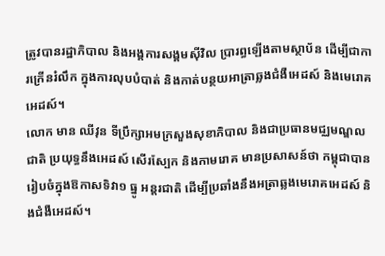ត្រូវបានរដ្ឋាភិបាល និងអង្គការសង្គមស៊ីវិល ប្រារព្ធឡើងតាមស្ថាប័ន ដើម្បីជាការក្រើនរំលឹក ក្នុងការលុបបំបាត់ និងកាត់បន្ថយអាត្រាឆ្លងជំងឺអេដស៍ និងមេរោគអេដស៍។
លោក មាន ឈីវុន ទីប្រឹក្សាអមក្រសួងសុខាភិបាល និងជាប្រធានមជ្ឈមណ្ឌលជាតិ ប្រយុទ្ធនឹងអេដស៍ សើរស្បែក និងកាមរោគ មានប្រសាសន៍ថា កម្ពុជាបានរៀបចំក្នុងឱកាសទិវា១ ធ្នូ អន្តរជាតិ ដើម្បីប្រឆាំងនឹងអត្រាឆ្លងមេរោគអេដស៍ និងជំងឺអេដស៍។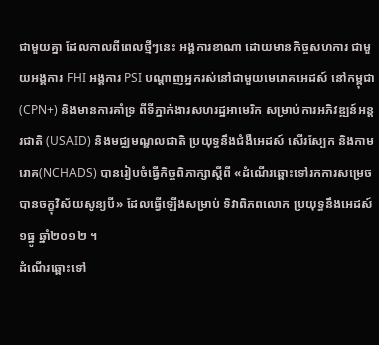ជាមួយគ្នា ដែលកាលពីពេលថ្មីៗនេះ អង្គការខាណា ដោយមានកិច្ចសហការ ជាមួយអង្គការ FHI អង្គការ PSI បណ្តាញអ្នករស់នៅជាមួយមេរោគអេដស៍ នៅកម្ពុជា (CPN+) និងមានការគាំទ្រ ពីទីភ្នាក់ងារសហរដ្ឋអាមេរិក សម្រាប់ការអភិវឌ្ឍន៍អន្តរជាតិ (USAID) និងមជ្ឈមណ្ឌលជាតិ ប្រយុទ្ធនឹងជំងឺអេដស៍ សើរស្បែក និងកាមរោគ(NCHADS) បានរៀបចំធ្វើកិច្ចពិភាក្សាស្តីពី «ដំណើរឆ្ពោះទៅរកការសម្រេច បានចក្ខុវិស័យសូន្យបី» ដែលធ្វើឡើងសម្រាប់ ទិវាពិភពលោក ប្រយុទ្ធនឹងអេដស៍ ១ធ្នូ ឆ្នាំ២០១២ ។
ដំណើរឆ្ពោះទៅ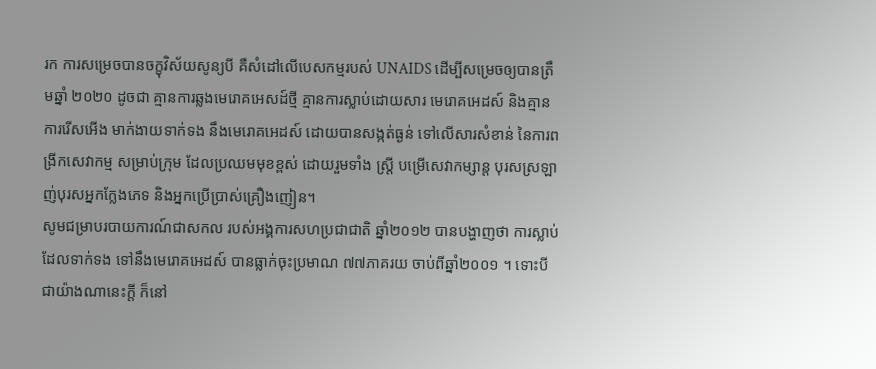រក ការសម្រេចបានចក្ខុវិស័យសូន្យបី គឺសំដៅលើបេសកម្មរបស់ UNAIDS ដើម្បីសម្រេចឲ្យបានត្រឹមឆ្នាំ ២០២០ ដូចជា គ្មានការឆ្លងមេរោគអេសដ៍ថ្មី គ្មានការស្លាប់ដោយសារ មេរោគអេដស៍ និងគ្មានការរើសអើង មាក់ងាយទាក់ទង នឹងមេរោគអេដស៍ ដោយបានសង្កត់ធ្ងន់ ទៅលើសារសំខាន់ នៃការពង្រីកសេវាកម្ម សម្រាប់ក្រុម ដែលប្រឈមមុខខ្ពស់ ដោយរួមទាំង ស្រ្តី បម្រើសេវាកម្សាន្ត បុរសស្រឡាញ់បុរសអ្នកក្លែងភេទ និងអ្នកប្រើប្រាស់គ្រឿងញៀន។
សូមជម្រាបរបាយការណ៍ជាសកល របស់អង្គការសហប្រជាជាតិ ឆ្នាំ២០១២ បានបង្ហាញថា ការស្លាប់ដែលទាក់ទង ទៅនឹងមេរោគអេដស៍ បានធ្លាក់ចុះប្រមាណ ៧៧ភាគរយ ចាប់ពីឆ្នាំ២០០១ ។ ទោះបីជាយ៉ាងណានេះក្តី ក៏នៅ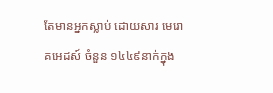តែមានអ្នកស្លាប់ ដោយសារ មេរោគអេដស៍ ចំនួន ១៤៤៩នាក់ក្នុង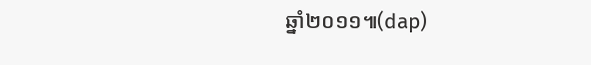ឆ្នាំ២០១១៕(dap)